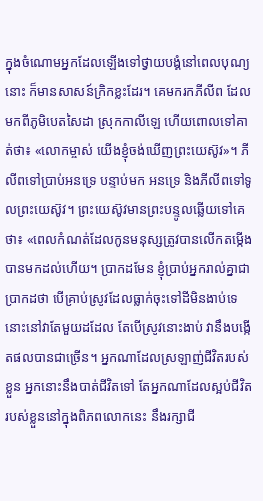ក្នុងចំណោមអ្នកដែលឡើងទៅថ្វាយបង្គំនៅពេលបុណ្យនោះ ក៏មានសាសន៍ក្រិកខ្លះដែរ។ គេមករកភីលីព ដែលមកពីភូមិបេតសៃដា ស្រុកកាលីឡេ ហើយពោលទៅគាត់ថា៖ «លោកម្ចាស់ យើងខ្ញុំចង់ឃើញព្រះយេស៊ូវ»។ ភីលីពទៅប្រាប់អនទ្រេ បន្ទាប់មក អនទ្រេ និងភីលីពទៅទូលព្រះយេស៊ូវ។ ព្រះយេស៊ូវមានព្រះបន្ទូលឆ្លើយទៅគេថា៖ «ពេលកំណត់ដែលកូនមនុស្សត្រូវបានលើកតម្កើង បានមកដល់ហើយ។ ប្រាកដមែន ខ្ញុំប្រាប់អ្នករាល់គ្នាជាប្រាកដថា បើគ្រាប់ស្រូវដែលធ្លាក់ចុះទៅដីមិនងាប់ទេ នោះនៅវាតែមួយដដែល តែបើស្រូវនោះងាប់ វានឹងបង្កើតផលបានជាច្រើន។ អ្នកណាដែលស្រឡាញ់ជីវិតរបស់ខ្លួន អ្នកនោះនឹងបាត់ជីវិតទៅ តែអ្នកណាដែលស្អប់ជីវិតរបស់ខ្លួននៅក្នុងពិភពលោកនេះ នឹងរក្សាជី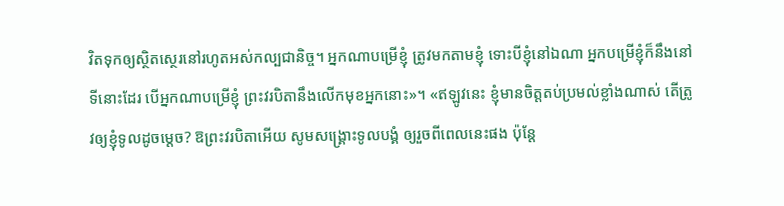វិតទុកឲ្យស្ថិតស្ថេរនៅរហូតអស់កល្បជានិច្ច។ អ្នកណាបម្រើខ្ញុំ ត្រូវមកតាមខ្ញុំ ទោះបីខ្ញុំនៅឯណា អ្នកបម្រើខ្ញុំក៏នឹងនៅទីនោះដែរ បើអ្នកណាបម្រើខ្ញុំ ព្រះវរបិតានឹងលើកមុខអ្នកនោះ»។ «ឥឡូវនេះ ខ្ញុំមានចិត្តតប់ប្រមល់ខ្លាំងណាស់ តើត្រូវឲ្យខ្ញុំទូលដូចម្តេច? ឱព្រះវរបិតាអើយ សូមសង្គ្រោះទូលបង្គំ ឲ្យរួចពីពេលនេះផង ប៉ុន្តែ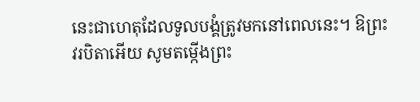នេះជាហេតុដែលទូលបង្គំត្រូវមកនៅពេលនេះ។ ឱព្រះវរបិតាអើយ សូមតម្កើងព្រះ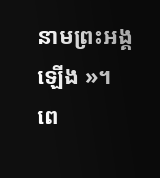នាមព្រះអង្គឡើង »។ ពេ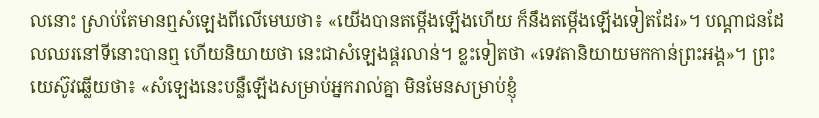លនោះ ស្រាប់តែមានឮសំឡេងពីលើមេឃថា៖ «យើងបានតម្កើងឡើងហើយ ក៏នឹងតម្កើងឡើងទៀតដែរ»។ បណ្តាជនដែលឈរនៅទីនោះបានឮ ហើយនិយាយថា នេះជាសំឡេងផ្គរលាន់។ ខ្លះទៀតថា «ទេវតានិយាយមកកាន់ព្រះអង្គ»។ ព្រះយេស៊ូវឆ្លើយថា៖ «សំឡេងនេះបន្លឺឡើងសម្រាប់អ្នករាល់គ្នា មិនមែនសម្រាប់ខ្ញុំ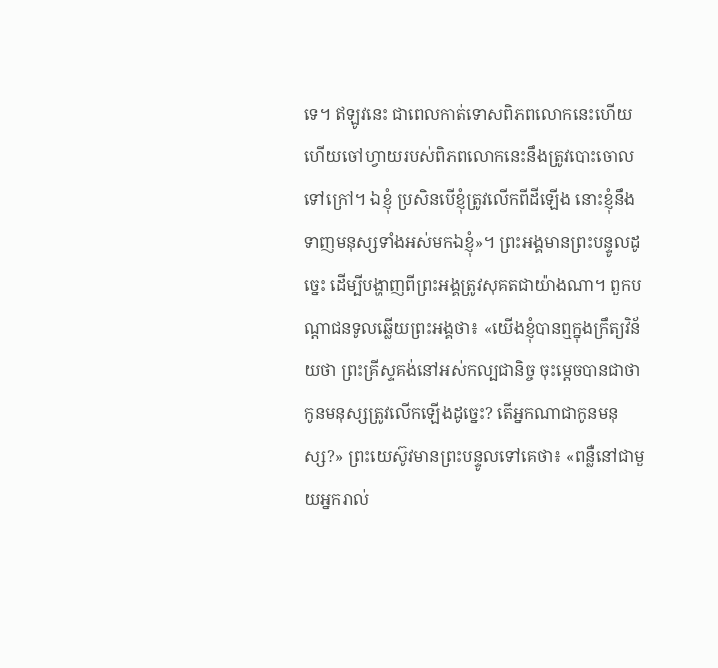ទេ។ ឥឡូវនេះ ជាពេលកាត់ទោសពិភពលោកនេះហើយ ហើយចៅហ្វាយរបស់ពិភពលោកនេះនឹងត្រូវបោះចោលទៅក្រៅ។ ឯខ្ញុំ ប្រសិនបើខ្ញុំត្រូវលើកពីដីឡើង នោះខ្ញុំនឹងទាញមនុស្សទាំងអស់មកឯខ្ញុំ»។ ព្រះអង្គមានព្រះបន្ទូលដូច្នេះ ដើម្បីបង្ហាញពីព្រះអង្គត្រូវសុគតជាយ៉ាងណា។ ពួកបណ្តាជនទូលឆ្លើយព្រះអង្គថា៖ «យើងខ្ញុំបានឮក្នុងក្រឹត្យវិន័យថា ព្រះគ្រីស្ទគង់នៅអស់កល្បជានិច្ច ចុះម្តេចបានជាថា កូនមនុស្សត្រូវលើកឡើងដូច្នេះ? តើអ្នកណាជាកូនមនុស្ស?» ព្រះយេស៊ូវមានព្រះបន្ទូលទៅគេថា៖ «ពន្លឺនៅជាមួយអ្នករាល់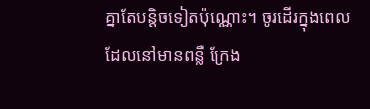គ្នាតែបន្តិចទៀតប៉ុណ្ណោះ។ ចូរដើរក្នុងពេលដែលនៅមានពន្លឺ ក្រែង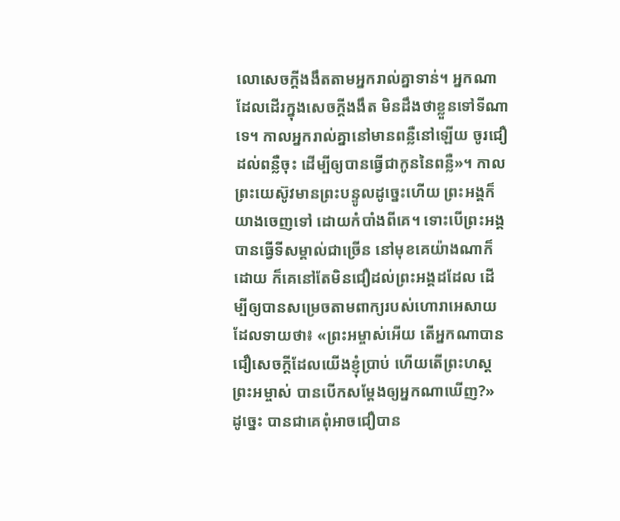លោសេចក្តីងងឹតតាមអ្នករាល់គ្នាទាន់។ អ្នកណាដែលដើរក្នុងសេចក្តីងងឹត មិនដឹងថាខ្លួនទៅទីណាទេ។ កាលអ្នករាល់គ្នានៅមានពន្លឺនៅឡើយ ចូរជឿដល់ពន្លឺចុះ ដើម្បីឲ្យបានធ្វើជាកូននៃពន្លឺ»។ កាលព្រះយេស៊ូវមានព្រះបន្ទូលដូច្នេះហើយ ព្រះអង្គក៏យាងចេញទៅ ដោយកំបាំងពីគេ។ ទោះបើព្រះអង្គបានធ្វើទីសម្គាល់ជាច្រើន នៅមុខគេយ៉ាងណាក៏ដោយ ក៏គេនៅតែមិនជឿដល់ព្រះអង្គដដែល ដើម្បីឲ្យបានសម្រេចតាមពាក្យរបស់ហោរាអេសាយ ដែលទាយថា៖ «ព្រះអម្ចាស់អើយ តើអ្នកណាបានជឿសេចក្តីដែលយើងខ្ញុំប្រាប់ ហើយតើព្រះហស្តព្រះអម្ចាស់ បានបើកសម្តែងឲ្យអ្នកណាឃើញ?» ដូច្នេះ បានជាគេពុំអាចជឿបាន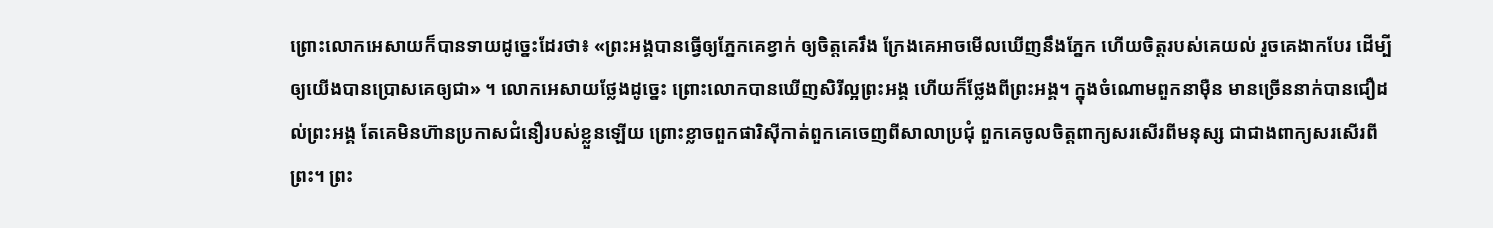ព្រោះលោកអេសាយក៏បានទាយដូច្នេះដែរថា៖ «ព្រះអង្គបានធ្វើឲ្យភ្នែកគេខ្វាក់ ឲ្យចិត្តគេរឹង ក្រែងគេអាចមើលឃើញនឹងភ្នែក ហើយចិត្តរបស់គេយល់ រួចគេងាកបែរ ដើម្បីឲ្យយើងបានប្រោសគេឲ្យជា» ។ លោកអេសាយថ្លែងដូច្នេះ ព្រោះលោកបានឃើញសិរីល្អព្រះអង្គ ហើយក៏ថ្លែងពីព្រះអង្គ។ ក្នុងចំណោមពួកនាម៉ឺន មានច្រើននាក់បានជឿដល់ព្រះអង្គ តែគេមិនហ៊ានប្រកាសជំនឿរបស់ខ្លួនឡើយ ព្រោះខ្លាចពួកផារិស៊ីកាត់ពួកគេចេញពីសាលាប្រជុំ ពួកគេចូលចិត្តពាក្យសរសើរពីមនុស្ស ជាជាងពាក្យសរសើរពីព្រះ។ ព្រះ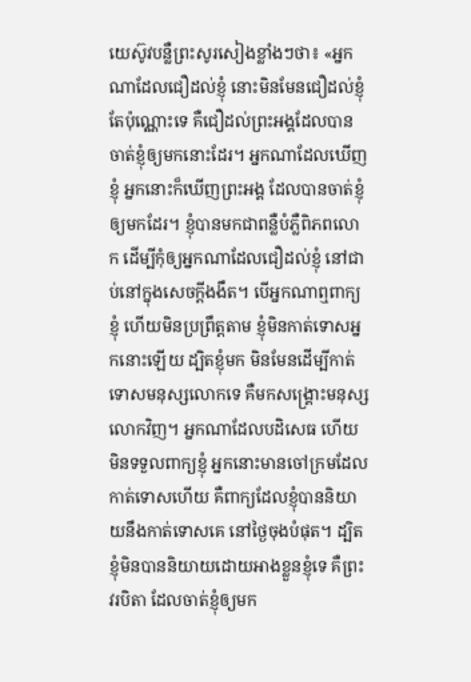យេស៊ូវបន្លឺព្រះសូរសៀងខ្លាំងៗថា៖ «អ្នកណាដែលជឿដល់ខ្ញុំ នោះមិនមែនជឿដល់ខ្ញុំតែប៉ុណ្ណោះទេ គឺជឿដល់ព្រះអង្គដែលបានចាត់ខ្ញុំឲ្យមកនោះដែរ។ អ្នកណាដែលឃើញខ្ញុំ អ្នកនោះក៏ឃើញព្រះអង្គ ដែលបានចាត់ខ្ញុំឲ្យមកដែរ។ ខ្ញុំបានមកជាពន្លឺបំភ្លឺពិភពលោក ដើម្បីកុំឲ្យអ្នកណាដែលជឿដល់ខ្ញុំ នៅជាប់នៅក្នុងសេចក្តីងងឹត។ បើអ្នកណាឮពាក្យខ្ញុំ ហើយមិនប្រព្រឹត្តតាម ខ្ញុំមិនកាត់ទោសអ្នកនោះឡើយ ដ្បិតខ្ញុំមក មិនមែនដើម្បីកាត់ទោសមនុស្សលោកទេ គឺមកសង្គ្រោះមនុស្សលោកវិញ។ អ្នកណាដែលបដិសេធ ហើយមិនទទួលពាក្យខ្ញុំ អ្នកនោះមានចៅក្រមដែលកាត់ទោសហើយ គឺពាក្យដែលខ្ញុំបាននិយាយនឹងកាត់ទោសគេ នៅថ្ងៃចុងបំផុត។ ដ្បិតខ្ញុំមិនបាននិយាយដោយអាងខ្លួនខ្ញុំទេ គឺព្រះវរបិតា ដែលចាត់ខ្ញុំឲ្យមក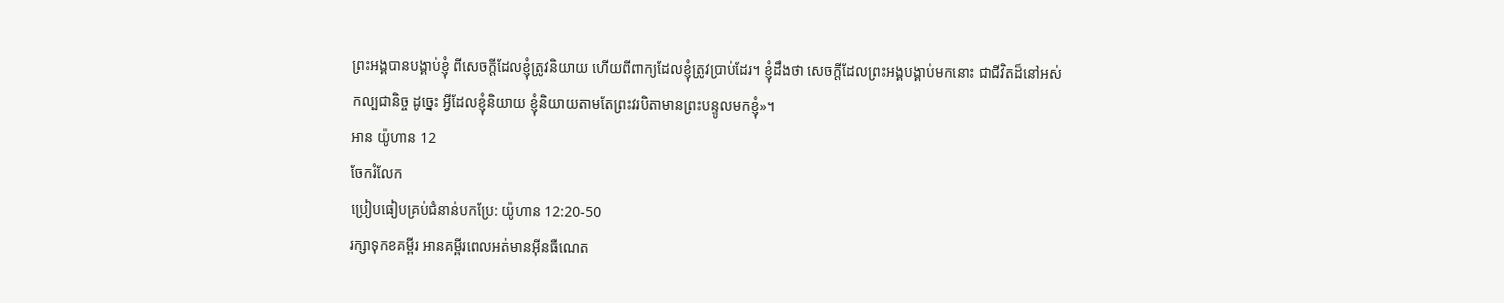ព្រះអង្គបានបង្គាប់ខ្ញុំ ពីសេចក្តីដែលខ្ញុំត្រូវនិយាយ ហើយពីពាក្យដែលខ្ញុំត្រូវប្រាប់ដែរ។ ខ្ញុំដឹងថា សេចក្តីដែលព្រះអង្គបង្គាប់មកនោះ ជាជីវិតដ៏នៅអស់កល្បជានិច្ច ដូច្នេះ អ្វីដែលខ្ញុំនិយាយ ខ្ញុំនិយាយតាមតែព្រះវរបិតាមានព្រះបន្ទូលមកខ្ញុំ»។
អាន យ៉ូហាន 12
ចែករំលែក
ប្រៀបធៀបគ្រប់ជំនាន់បកប្រែ: យ៉ូហាន 12:20-50
រក្សាទុកខគម្ពីរ អានគម្ពីរពេលអត់មានអ៊ីនធឺណេត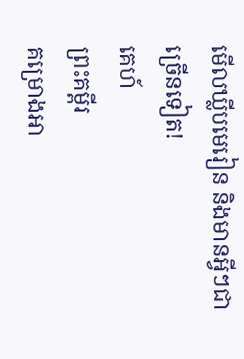មើលឃ្លីបមេរៀន និងមានអ្វីៗជាច្រើនទៀត!
គេហ៍
ព្រះគម្ពីរ
គម្រោងអា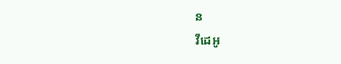ន
វីដេអូ